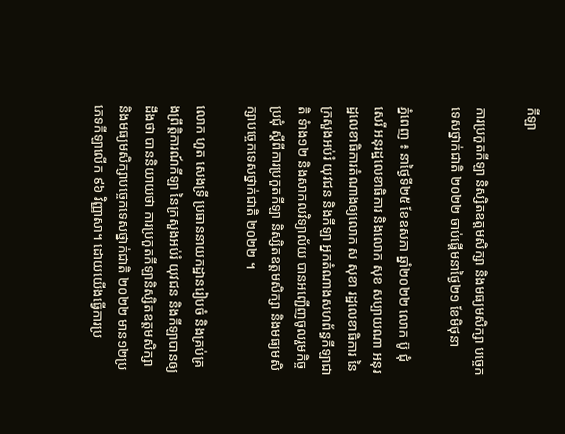កីឡា

ការប្រកួតកីឡា និស្សិតឧត្តមសិក្សា និងមធ្យមសិក្សា បច្ចេកទេសថ្នាក់ជាតិ ២០២២ ចាប់ផ្តើមនាថ្ងៃ២១ ខែមិថុនា

ភ្នំពេញ ៖ នាថ្ងៃទី២៥ ខែឧសភា ឆ្នាំ២០២២ លោក ប៊ូ ជុំសេរី អនុរដ្ឋលេខាធិការ និងលោក សុខ សប្បាយណា អនុរដ្ឋលេខាធិការតំណាងឲ្យលោក ស សុខា រដ្ឋលេខាធិការ នៃក្រសួងអប់រំ យុវជន និងកីឡា អ្នកតំណាងសហព័ន្ធកីឡាជាតិ ទំាង១២ និងសាកលវិទ្យាល័យ បានអញ្ជើញចូលរួមកិច្ចប្រជុំ ស្តីពីការប្រកួតកីឡា និស្សិតឧត្តមសិក្សា និងមធ្យមសិក្សាបច្ចេកទេសថ្នាក់ជាតិ ២០២២ ។

លោក ហួត សេងទ្រី ប្រធាននាយកដ្ឋានរៀបចំ និងគ្រប់គ្រងព្រឹត្តិការណ៍កីឡា នៃក្រសួងអប់រំ យុវជន និងកីឡាបានឲ្យដឹងថា បាននិយាយថា ការប្រកួតកីឡានិស្សិតឧត្តមសិក្សា និងមធ្យមសិក្សាបច្ចេកទេសថ្នាក់ជាតិ ២០២២ មាន១២ប្រភេទកីឡាលើក ៩៦ វិញ្ញាសា។ ដោយយើងធ្វើការប្រ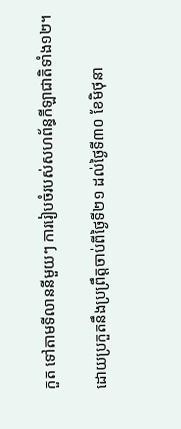កួត ទៅតាមទីលាននីមួយៗ ការរៀបចំរបស់សហព័ន្ធកីឡាជាតិទាំង១២។

ដោយប្រកួតនឹងប្រព្រឹត្តចាប់ពីថ្ងៃទី២១ ដល់ថ្ងៃទី៣០ ខែមិថុនា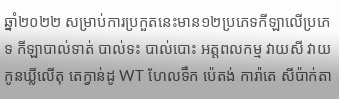ឆ្នាំ២០២២ សម្រាប់ការប្រកួតនេះមាន១២ប្រភេទកីឡាលើប្រភេទ កីឡាបាល់ទាត់ បាល់ទះ បាល់បោះ អត្តពលកម្ម វាយសី វាយកូនឃ្លីលើតុ តេក្វាន់ដូ WT ហែលទឹក ប៉េតង់ ការ៉ាតេ សីប៉ាក់តា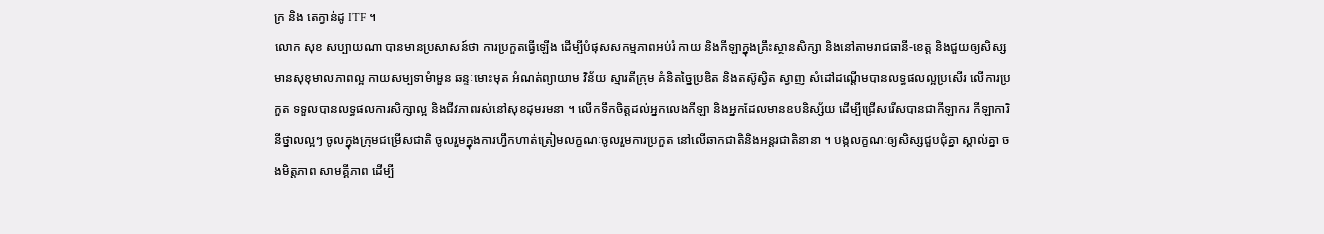ក្រ និង តេក្វាន់ដូ ITF ។
លោក សុខ សប្បាយណា បានមានប្រសាសន៍ថា ការប្រកួតធ្វើឡើង ដើម្បីបំផុសសកម្មភាពអប់រំ កាយ និងកីឡាក្នុងគ្រឹះស្ថានសិក្សា និងនៅតាមរាជធានី-ខេត្ត និងជួយឲ្យសិស្ស មានសុខុមាលភាពល្អ កាយសម្បទាមំាមួន ឆន្ទៈមោះមុត អំណត់ព្យាយាម វិន័យ ស្មារតីក្រុម គំនិតច្នៃប្រឌិត និងតស៊ូស្វិត ស្វាញ សំដៅដណ្ដើមបានលទ្ធផលល្អប្រសើរ លើការប្រកួត ទទួលបានលទ្ធផលការសិក្សាល្អ និងជីវភាពរស់នៅសុខដុមរមនា ។ លើកទឹកចិត្តដល់អ្នកលេងកីឡា និងអ្នកដែលមានឧបនិស្ស័យ ដើម្បីជ្រើសរើសបានជាកីឡាករ កីឡាការិនីថ្នាលល្អៗ ចូលក្នុងក្រុមជម្រើសជាតិ ចូលរួមក្នុងការហ្វឹកហាត់ត្រៀមលក្ខណៈចូលរួមការប្រកួត នៅលើឆាកជាតិនិងអន្តរជាតិនានា ។ បង្កលក្ខណៈឲ្យសិស្សជួបជុំគ្នា ស្គាល់គ្នា ចងមិត្តភាព សាមគ្គីភាព ដើម្បី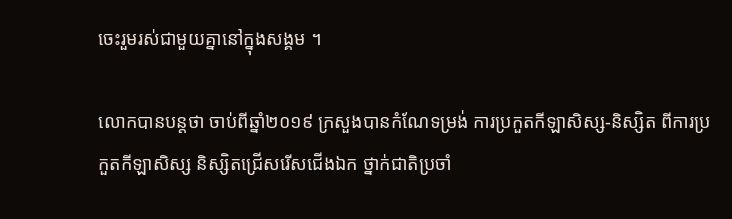ចេះរួមរស់ជាមួយគ្នានៅក្នុងសង្គម ។

លោកបានបន្តថា ចាប់ពីឆ្នាំ២០១៩ ក្រសួងបានកំណែទម្រង់ ការប្រកួតកីឡាសិស្ស-និស្សិត ពីការប្រកួតកីឡាសិស្ស និស្សិតជ្រើសរើសជើងឯក ថ្នាក់ជាតិប្រចាំ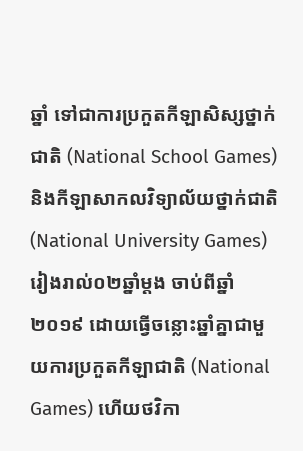ឆ្នាំ ទៅជាការប្រកួតកីឡាសិស្សថ្នាក់ជាតិ (National School Games) និងកីឡាសាកលវិទ្យាល័យថ្នាក់ជាតិ (National University Games) រៀងរាល់០២ឆ្នាំម្តង ចាប់ពីឆ្នាំ២០១៩ ដោយធ្វើចន្លោះឆ្នាំគ្នាជាមួយការប្រកួតកីឡាជាតិ (National Games) ហើយថវិកា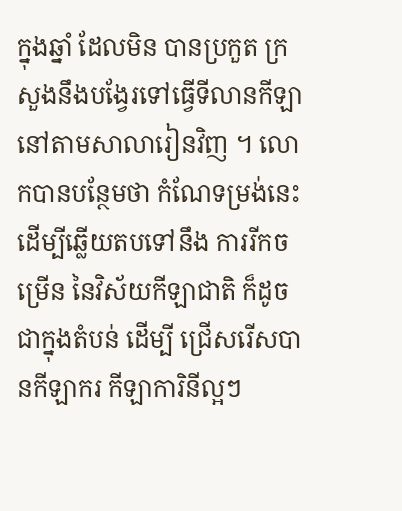ក្នុងឆ្នាំ ដែលមិន បានប្រកួត ក្រសួងនឹងបង្វែរទៅធ្វើទីលានកីឡា នៅតាមសាលារៀនវិញ ។ លោកបានបន្ថែមថា កំណែទម្រង់នេះដើម្បីឆ្លើយតបទៅនឹង ការរីកចម្រើន នៃវិស័យកីឡាជាតិ ក៏ដូចជាក្នុងតំបន់ ដើម្បី ជ្រើសរើសបានកីឡាករ កីឡាការិនីល្អៗ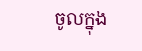ចូលក្នុង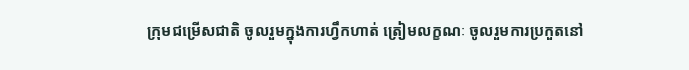ក្រុមជម្រើសជាតិ ចូលរួមក្នុងការហ្វឹកហាត់ ត្រៀមលក្ខណៈ ចូលរួមការប្រកួតនៅ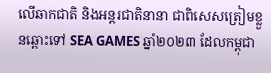លើឆាកជាតិ និងអន្តរជាតិនានា ជាពិសេសត្រៀមខ្លួនឆ្ពោះទៅ SEA GAMES ឆ្នាំ២០២៣ ដែលកម្ពុជា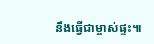នឹងធ្វើជាម្ចាស់ផ្ទះ៕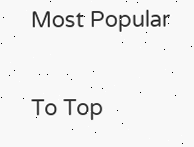Most Popular

To Top